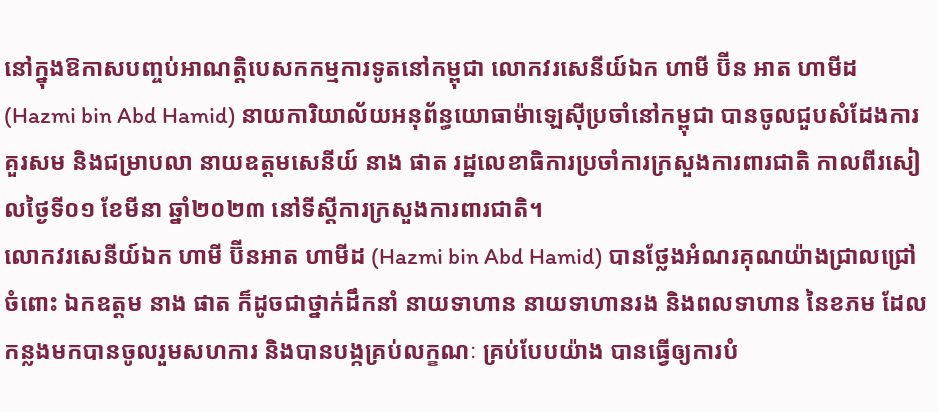នៅក្នុងឱកាសបញ្ចប់អាណត្តិបេសកកម្មការទូតនៅកម្ពុជា លោកវរសេនីយ៍ឯក ហាមី ប៊ីន អាត ហាមីដ (Hazmi bin Abd Hamid) នាយការិយាល័យអនុព័ន្ធយោធាម៉ាឡេស៊ីប្រចាំនៅកម្ពុជា បានចូលជួបសំដែងការគួរសម និងជម្រាបលា នាយឧត្តមសេនីយ៍ នាង ផាត រដ្ឋលេខាធិការប្រចាំការក្រសួងការពារជាតិ កាលពីរសៀលថ្ងៃទី០១ ខែមីនា ឆ្នាំ២០២៣ នៅទីស្ដីការក្រសួងការពារជាតិ។
លោកវរសេនីយ៍ឯក ហាមី ប៊ីនអាត ហាមីដ (Hazmi bin Abd Hamid) បានថ្លែងអំណរគុណយ៉ាងជ្រាលជ្រៅចំពោះ ឯកឧត្តម នាង ផាត ក៏ដូចជាថ្នាក់ដឹកនាំ នាយទាហាន នាយទាហានរង និងពលទាហាន នៃខភម ដែលកន្លងមកបានចូលរួមសហការ និងបានបង្កគ្រប់លក្ខណៈ គ្រប់បែបយ៉ាង បានធ្វើឲ្យការបំ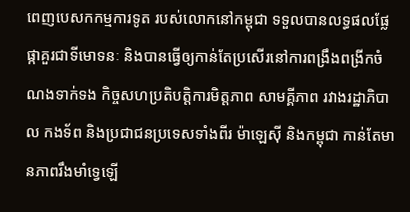ពេញបេសកកម្មការទូត របស់លោកនៅកម្ពុជា ទទួលបានលទ្ធផលផ្លែផ្កាគួរជាទីមោទនៈ និងបានធ្វើឲ្យកាន់តែប្រសើរនៅការពង្រឹងពង្រីកចំណងទាក់ទង កិច្ចសហប្រតិបត្តិការមិត្តភាព សាមគ្គីភាព រវាងរដ្ឋាភិបាល កងទ័ព និងប្រជាជនប្រទេសទាំងពីរ ម៉ាឡេស៊ី និងកម្ពុជា កាន់តែមានភាពរឹងមាំទ្វេឡើ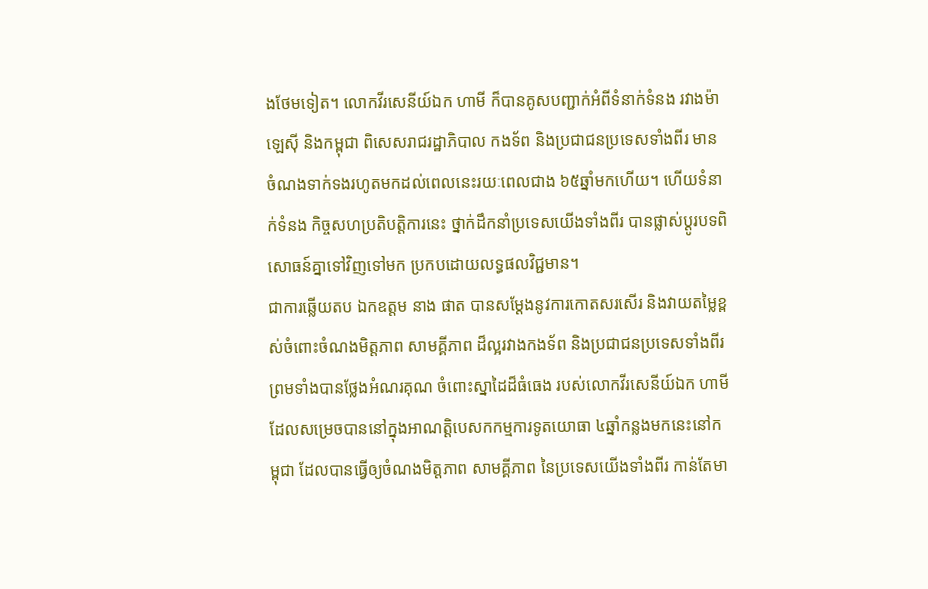ងថែមទៀត។ លោកវីរសេនីយ៍ឯក ហាមី ក៏បានគូសបញ្ជាក់អំពីទំនាក់ទំនង រវាងម៉ាឡេស៊ី និងកម្ពុជា ពិសេសរាជរដ្ឋាភិបាល កងទ័ព និងប្រជាជនប្រទេសទាំងពីរ មានចំណងទាក់ទងរហូតមកដល់ពេលនេះរយៈពេលជាង ៦៥ឆ្នាំមកហើយ។ ហើយទំនាក់ទំនង កិច្ចសហប្រតិបត្តិការនេះ ថ្នាក់ដឹកនាំប្រទេសយើងទាំងពីរ បានផ្លាស់ប្ដូរបទពិសោធន៍គ្នាទៅវិញទៅមក ប្រកបដោយលទ្ធផលវិជ្ជមាន។
ជាការឆ្លើយតប ឯកឧត្តម នាង ផាត បានសម្ដែងនូវការកោតសរសើរ និងវាយតម្លៃខ្ពស់ចំពោះចំណងមិត្តភាព សាមគ្គីភាព ដ៏ល្អរវាងកងទ័ព និងប្រជាជនប្រទេសទាំងពីរ ព្រមទាំងបានថ្លែងអំណរគុណ ចំពោះស្នាដៃដ៏ធំធេង របស់លោកវីរសេនីយ៍ឯក ហាមី ដែលសម្រេចបាននៅក្នុងអាណត្តិបេសកកម្មការទូតយោធា ៤ឆ្នាំកន្លងមកនេះនៅកម្ពុជា ដែលបានធ្វើឲ្យចំណងមិត្តភាព សាមគ្គីភាព នៃប្រទេសយើងទាំងពីរ កាន់តែមា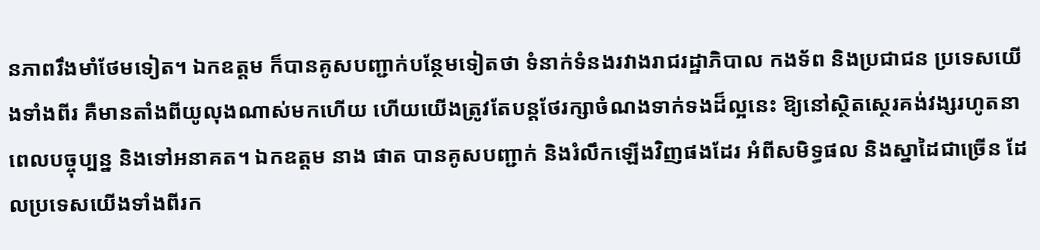នភាពរឹងមាំថែមទៀត។ ឯកឧត្តម ក៏បានគូសបញ្ជាក់បន្ថែមទៀតថា ទំនាក់ទំនងរវាងរាជរដ្ឋាភិបាល កងទ័ព និងប្រជាជន ប្រទេសយើងទាំងពីរ គឺមានតាំងពីយូលុងណាស់មកហើយ ហើយយើងត្រូវតែបន្តថែរក្សាចំណងទាក់ទងដ៏ល្អនេះ ឱ្យនៅស្ថិតស្ថេរគង់វង្សរហូតនាពេលបច្ចុប្បន្ន និងទៅអនាគត។ ឯកឧត្តម នាង ផាត បានគូសបញ្ជាក់ និងរំលឹកឡើងវិញផងដែរ អំពីសមិទ្ធផល និងស្នាដៃជាច្រើន ដែលប្រទេសយើងទាំងពីរក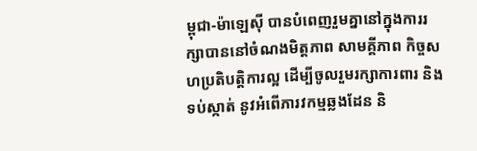ម្ពុជា-ម៉ាឡេស៊ី បានបំពេញរួមគ្នានៅក្នុងការរក្សាបាននៅចំណងមិត្តភាព សាមគ្គីភាព កិច្ចសហប្រតិបត្តិការល្អ ដើម្បីចូលរួមរក្សាការពារ និងទប់ស្កាត់ នូវអំពើភារវកម្មឆ្លងដែន និ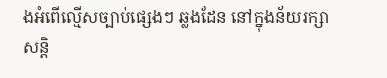ងអំពើល្មើសច្បាប់ផ្សេងៗ ឆ្លងដែន នៅក្នុងន័យរក្សាសន្តិ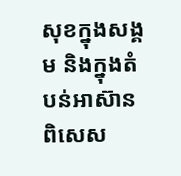សុខក្នុងសង្គម និងក្នុងតំបន់អាស៊ាន ពិសេស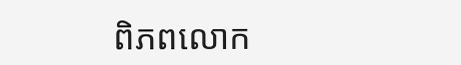ពិភពលោក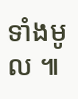ទាំងមូល ៕